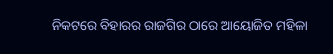ନିକଟରେ ବିହାରର ରାଜଗିର ଠାରେ ଆୟୋଜିତ ମହିଳା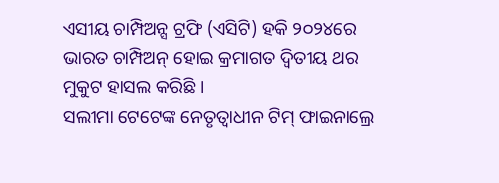ଏସୀୟ ଚାମ୍ପିଅନ୍ସ ଟ୍ରଫି (ଏସିଟି) ହକି ୨୦୨୪ରେ ଭାରତ ଚାମ୍ପିଅନ୍ ହୋଇ କ୍ରମାଗତ ଦ୍ୱିତୀୟ ଥର ମୁକୁଟ ହାସଲ କରିଛି ।
ସଲୀମା ଟେଟେଙ୍କ ନେତୃତ୍ୱାଧୀନ ଟିମ୍ ଫାଇନାଲ୍ରେ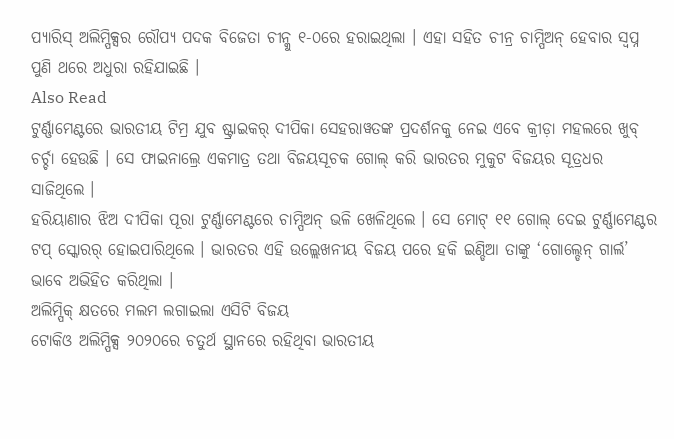ପ୍ୟାରିସ୍ ଅଲିମ୍ପିକ୍ସର ରୌପ୍ୟ ପଦକ ବିଜେତା ଚୀନ୍କୁ ୧-୦ରେ ହରାଇଥିଲା । ଏହା ସହିତ ଚୀନ୍ର ଚାମ୍ପିଅନ୍ ହେବାର ସ୍ୱପ୍ନ ପୁଣି ଥରେ ଅଧୁରା ରହିଯାଇଛି ।
Also Read
ଟୁର୍ଣ୍ଣାମେଣ୍ଟରେ ଭାରତୀୟ ଟିମ୍ର ଯୁବ ଷ୍ଟ୍ରାଇକର୍ ଦୀପିକା ସେହରାୱତଙ୍କ ପ୍ରଦର୍ଶନକୁ ନେଇ ଏବେ କ୍ରୀଡ଼ା ମହଲରେ ଖୁବ୍ ଚର୍ଚ୍ଚା ହେଉଛି । ସେ ଫାଇନାଲ୍ରେ ଏକମାତ୍ର ତଥା ବିଜୟସୂଚକ ଗୋଲ୍ କରି ଭାରତର ମୁକୁଟ ବିଜୟର ସୂତ୍ରଧର ସାଜିଥିଲେ ।
ହରିୟାଣାର ଝିଅ ଦୀପିକା ପୂରା ଟୁର୍ଣ୍ଣାମେଣ୍ଟରେ ଚାମ୍ପିଅନ୍ ଭଳି ଖେଳିଥିଲେ । ସେ ମୋଟ୍ ୧୧ ଗୋଲ୍ ଦେଇ ଟୁର୍ଣ୍ଣାମେଣ୍ଟର ଟପ୍ ସ୍କୋରର୍ ହୋଇପାରିଥିଲେ । ଭାରତର ଏହି ଉଲ୍ଲେଖନୀୟ ବିଜୟ ପରେ ହକି ଇଣ୍ଡିଆ ତାଙ୍କୁ ‘ଗୋଲ୍ଡେନ୍ ଗାର୍ଲ’ ଭାବେ ଅଭିହିତ କରିଥିଲା ।
ଅଲିମ୍ପିକ୍ କ୍ଷତରେ ମଲମ ଲଗାଇଲା ଏସିଟି ବିଜୟ
ଟୋକିଓ ଅଲିମ୍ପିକ୍ସ ୨୦୨୦ରେ ଚତୁର୍ଥ ସ୍ଥାନରେ ରହିଥିବା ଭାରତୀୟ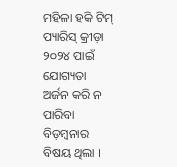ମହିଳା ହକି ଟିମ୍ ପ୍ୟାରିସ୍ କ୍ରୀଡ଼ା ୨୦୨୪ ପାଇଁ ଯୋଗ୍ୟତା ଅର୍ଜନ କରି ନ ପାରିବା ବିଡ଼ମ୍ବନାର ବିଷୟ ଥିଲା ।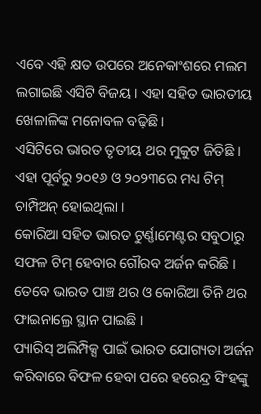ଏବେ ଏହି କ୍ଷତ ଉପରେ ଅନେକାଂଶରେ ମଲମ ଲଗାଇଛି ଏସିଟି ବିଜୟ । ଏହା ସହିତ ଭାରତୀୟ ଖେଳାଳିଙ୍କ ମନୋବଳ ବଢ଼ିଛି ।
ଏସିଟିରେ ଭାରତ ତୃତୀୟ ଥର ମୁକୁଟ ଜିତିଛି । ଏହା ପୂର୍ବରୁ ୨୦୧୬ ଓ ୨୦୨୩ରେ ମଧ୍ୟ ଟିମ୍ ଚାମ୍ପିଅନ୍ ହୋଇଥିଲା ।
କୋରିଆ ସହିତ ଭାରତ ଟୁର୍ଣ୍ଣାମେଣ୍ଟର ସବୁଠାରୁ ସଫଳ ଟିମ୍ ହେବାର ଗୌରବ ଅର୍ଜନ କରିଛି । ତେବେ ଭାରତ ପାଞ୍ଚ ଥର ଓ କୋରିଆ ତିନି ଥର ଫାଇନାଲ୍ରେ ସ୍ଥାନ ପାଇଛି ।
ପ୍ୟାରିସ୍ ଅଲିମ୍ପିକ୍ସ ପାଇଁ ଭାରତ ଯୋଗ୍ୟତା ଅର୍ଜନ କରିବାରେ ବିଫଳ ହେବା ପରେ ହରେନ୍ଦ୍ର ସିଂହଙ୍କୁ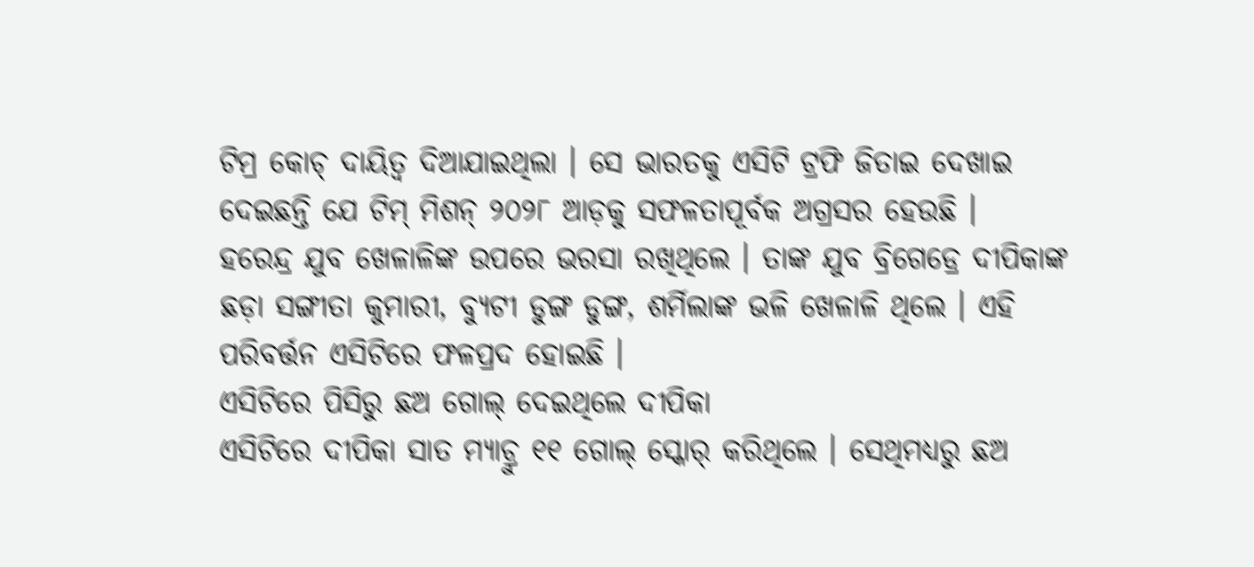ଟିମ୍ର କୋଚ୍ ଦାୟିତ୍ୱ ଦିଆଯାଇଥିଲା । ସେ ଭାରତକୁ ଏସିଟି ଟ୍ରଫି ଜିତାଇ ଦେଖାଇ ଦେଇଛନ୍ତି ଯେ ଟିମ୍ ମିଶନ୍ ୨୦୨୮ ଆଡ଼କୁ ସଫଳତାପୂର୍ବକ ଅଗ୍ରସର ହେଉଛି ।
ହରେନ୍ଦ୍ର ଯୁବ ଖେଳାଳିଙ୍କ ଉପରେ ଭରସା ରଖିଥିଲେ । ତାଙ୍କ ଯୁବ ବ୍ରିଗେଡ୍ରେ ଦୀପିକାଙ୍କ ଛଡ଼ା ସଙ୍ଗୀତା କୁମାରୀ, ବ୍ୟୁଟୀ ଡୁଙ୍ଗ ଡୁଙ୍ଗ, ଶର୍ମିଲାଙ୍କ ଭଳି ଖେଳାଳି ଥିଲେ । ଏହି ପରିବର୍ତ୍ତନ ଏସିଟିରେ ଫଳପ୍ରଦ ହୋଇଛି ।
ଏସିଟିରେ ପିସିରୁ ଛଅ ଗୋଲ୍ ଦେଇଥିଲେ ଦୀପିକା
ଏସିଟିରେ ଦୀପିକା ସାତ ମ୍ୟାଚ୍ରୁ ୧୧ ଗୋଲ୍ ସ୍କୋର୍ କରିଥିଲେ । ସେଥିମଧ୍ୟରୁ ଛଅ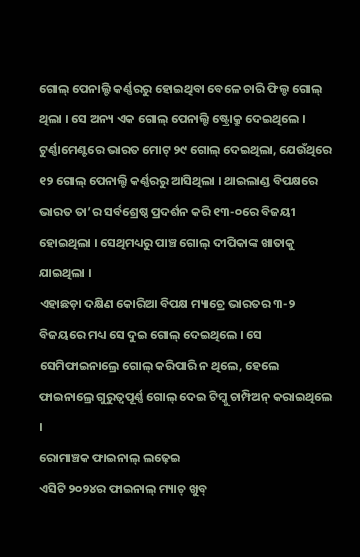ଗୋଲ୍ ପେନାଲ୍ଟି କର୍ଣ୍ଣରରୁ ହୋଇଥିବା ବେଳେ ଚାରି ଫିଲ୍ଡ ଗୋଲ୍ ଥିଲା । ସେ ଅନ୍ୟ ଏକ ଗୋଲ୍ ପେନାଲ୍ଟି ଷ୍ଟ୍ରୋକ୍ରୁ ଦେଇଥିଲେ ।
ଟୁର୍ଣ୍ଣାମେଣ୍ଟରେ ଭାରତ ମୋଟ୍ ୨୯ ଗୋଲ୍ ଦେଇଥିଲା, ଯେଉଁଥିରେ ୧୨ ଗୋଲ୍ ପେନାଲ୍ଟି କର୍ଣ୍ଣରରୁ ଆସିଥିଲା । ଥାଇଲାଣ୍ଡ ବିପକ୍ଷରେ ଭାରତ ତା’ର ସର୍ବଶ୍ରେଷ୍ଠ ପ୍ରଦର୍ଶନ କରି ୧୩-୦ରେ ବିଜୟୀ ହୋଇଥିଲା । ସେଥିମଧ୍ୟରୁ ପାଞ୍ଚ ଗୋଲ୍ ଦୀପିକାଙ୍କ ଖାତାକୁ ଯାଇଥିଲା ।
ଏହାଛଡ଼ା ଦକ୍ଷିଣ କୋରିଆ ବିପକ୍ଷ ମ୍ୟାଚ୍ରେ ଭାରତର ୩-୨ ବିଜୟରେ ମଧ୍ୟ ସେ ଦୁଇ ଗୋଲ୍ ଦେଇଥିଲେ । ସେ ସେମିଫାଇନାଲ୍ରେ ଗୋଲ୍ କରିପାରି ନ ଥିଲେ, ହେଲେ ଫାଇନାଲ୍ରେ ଗୁରୁତ୍ୱପୂର୍ଣ୍ଣ ଗୋଲ୍ ଦେଇ ଟିମ୍କୁ ଚାମ୍ପିଅନ୍ କରାଇଥିଲେ ।
ରୋମାଞ୍ଚକ ଫାଇନାଲ୍ ଲଢ଼େଇ
ଏସିଟି ୨୦୨୪ର ଫାଇନାଲ୍ ମ୍ୟାଚ୍ ଖୁବ୍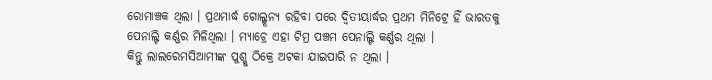ରୋମାଞ୍ଚକ ଥିଲା । ପ୍ରଥମାର୍ଦ୍ଧ ଗୋଲ୍ଶୂନ୍ୟ ରହିବା ପରେ ଦ୍ୱିତୀୟାର୍ଦ୍ଧର ପ୍ରଥମ ମିନିଟ୍ରେ ହିଁ ଭାରତକୁ ପେନାଲ୍ଟି କର୍ଣ୍ଣର ମିଳିଥିଲା । ମ୍ୟାଚ୍ରେ ଏହା ଟିମ୍ର ପଞ୍ଚମ ପେନାଲ୍ଟି କର୍ଣ୍ଣର ଥିଲା ।
କିନ୍ତୁ ଲାଲରେମସିଆମୀଙ୍କ ପୁଶ୍କୁ ଠିକ୍ରେ ଅଟକା ଯାଇପାରି ନ ଥିଲା ।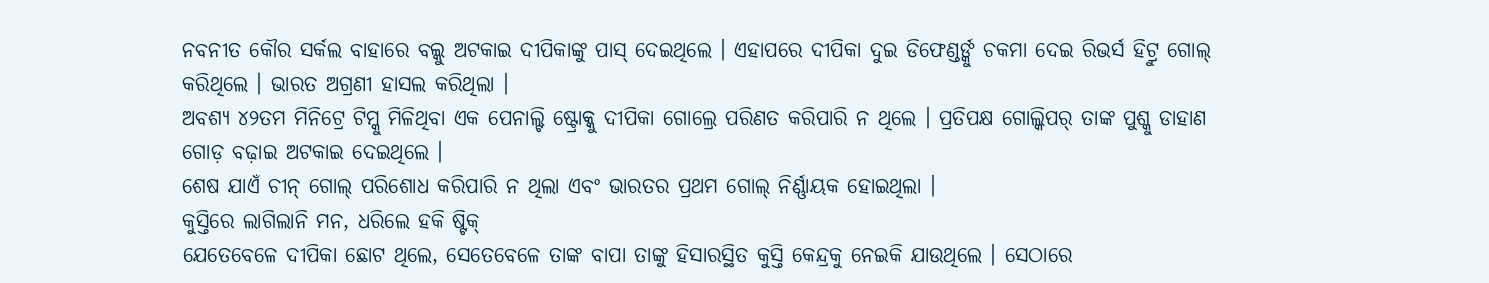ନବନୀତ କୌର ସର୍କଲ ବାହାରେ ବଲ୍କୁ ଅଟକାଇ ଦୀପିକାଙ୍କୁ ପାସ୍ ଦେଇଥିଲେ । ଏହାପରେ ଦୀପିକା ଦୁଇ ଡିଫେଣ୍ଡର୍ଙ୍କୁ ଚକମା ଦେଇ ରିଭର୍ସ ହିଟ୍ରୁ ଗୋଲ୍ କରିଥିଲେ । ଭାରତ ଅଗ୍ରଣୀ ହାସଲ କରିଥିଲା ।
ଅବଶ୍ୟ ୪୨ତମ ମିନିଟ୍ରେ ଟିମ୍କୁ ମିଳିଥିବା ଏକ ପେନାଲ୍ଟି ଷ୍ଟ୍ରୋକ୍କୁ ଦୀପିକା ଗୋଲ୍ରେ ପରିଣତ କରିପାରି ନ ଥିଲେ । ପ୍ରତିପକ୍ଷ ଗୋଲ୍କିପର୍ ତାଙ୍କ ପୁଶ୍କୁ ଡାହାଣ ଗୋଡ଼ ବଢ଼ାଇ ଅଟକାଇ ଦେଇଥିଲେ ।
ଶେଷ ଯାଏଁ ଚୀନ୍ ଗୋଲ୍ ପରିଶୋଧ କରିପାରି ନ ଥିଲା ଏବଂ ଭାରତର ପ୍ରଥମ ଗୋଲ୍ ନିର୍ଣ୍ଣାୟକ ହୋଇଥିଲା ।
କୁସ୍ତିରେ ଲାଗିଲାନି ମନ, ଧରିଲେ ହକି ଷ୍ଟିକ୍
ଯେତେବେଳେ ଦୀପିକା ଛୋଟ ଥିଲେ, ସେତେବେଳେ ତାଙ୍କ ବାପା ତାଙ୍କୁ ହିସାରସ୍ଥିତ କୁସ୍ତି କେନ୍ଦ୍ରକୁ ନେଇକି ଯାଉଥିଲେ । ସେଠାରେ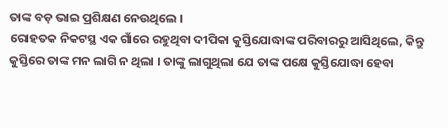ତାଙ୍କ ବଡ଼ ଭାଇ ପ୍ରଶିକ୍ଷଣ ନେଉଥିଲେ ।
ରୋହତକ ନିକଟସ୍ଥ ଏକ ଗାଁରେ ରହୁଥିବା ଦୀପିକା କୁସ୍ତିଯୋଦ୍ଧାଙ୍କ ପରିବାରରୁ ଆସିଥିଲେ, କିନ୍ତୁ କୁସ୍ତିରେ ତାଙ୍କ ମନ ଲାଗି ନ ଥିଲା । ତାଙ୍କୁ ଲାଗୁଥିଲା ଯେ ତାଙ୍କ ପକ୍ଷେ କୁସ୍ତିଯୋଦ୍ଧା ହେବା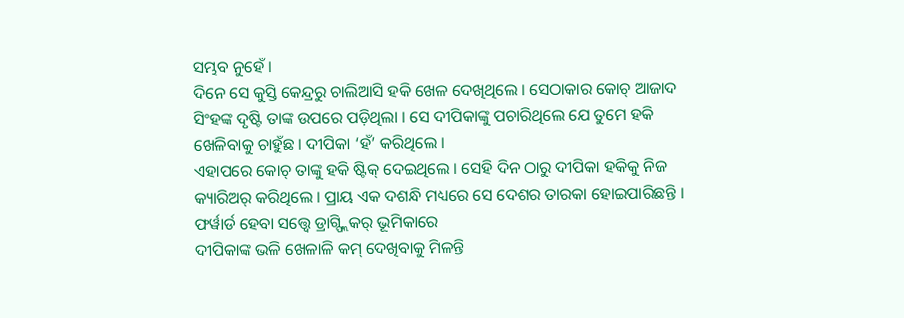ସମ୍ଭବ ନୁହେଁ ।
ଦିନେ ସେ କୁସ୍ତି କେନ୍ଦ୍ରରୁ ଚାଲିଆସି ହକି ଖେଳ ଦେଖିଥିଲେ । ସେଠାକାର କୋଚ୍ ଆଜାଦ ସିଂହଙ୍କ ଦୃଷ୍ଟି ତାଙ୍କ ଉପରେ ପଡ଼ିଥିଲା । ସେ ଦୀପିକାଙ୍କୁ ପଚାରିଥିଲେ ଯେ ତୁମେ ହକି ଖେଳିବାକୁ ଚାହୁଁଛ । ଦୀପିକା ‘ହଁ’ କରିଥିଲେ ।
ଏହାପରେ କୋଚ୍ ତାଙ୍କୁ ହକି ଷ୍ଟିକ୍ ଦେଇଥିଲେ । ସେହି ଦିନ ଠାରୁ ଦୀପିକା ହକିକୁ ନିଜ କ୍ୟାରିଅର୍ କରିଥିଲେ । ପ୍ରାୟ ଏକ ଦଶନ୍ଧି ମଧ୍ୟରେ ସେ ଦେଶର ତାରକା ହୋଇପାରିଛନ୍ତି ।
ଫର୍ୱାର୍ଡ ହେବା ସତ୍ତ୍ୱେ ଡ୍ରାଗ୍ଫ୍ଲିକର୍ ଭୂମିକାରେ
ଦୀପିକାଙ୍କ ଭଳି ଖେଳାଳି କମ୍ ଦେଖିବାକୁ ମିଳନ୍ତି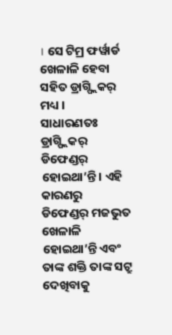। ସେ ଟିମ୍ର ଫର୍ୱାର୍ଡ ଖେଳାଳି ହେବା ସହିତ ଡ୍ରାଗ୍ଫ୍ଲିକର୍ ମଧ୍ୟ ।
ସାଧାରଣତଃ ଡ୍ରାଗ୍ଫ୍ଲିକର୍ ଡିଫେଣ୍ଡର୍ ହୋଇଥା’ନ୍ତି । ଏହି କାରଣରୁ ଡିଫେଣ୍ଡର୍ ମଜଭୁତ ଖେଳାଳି ହୋଇଥା’ନ୍ତି ଏବଂ ତାଙ୍କ ଶକ୍ତି ତାଙ୍କ ସଟ୍ରୁ ଦେଖିବାକୁ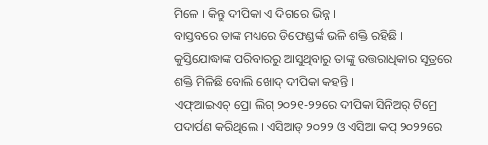ମିଳେ । କିନ୍ତୁ ଦୀପିକା ଏ ଦିଗରେ ଭିନ୍ନ ।
ବାସ୍ତବରେ ତାଙ୍କ ମଧ୍ୟରେ ଡିଫେଣ୍ଡର୍ଙ୍କ ଭଳି ଶକ୍ତି ରହିଛି । କୁସ୍ତିଯୋଦ୍ଧାଙ୍କ ପରିବାରରୁ ଆସୁଥିବାରୁ ତାଙ୍କୁ ଉତ୍ତରାଧିକାର ସୂତ୍ରରେ ଶକ୍ତି ମିଳିଛି ବୋଲି ଖୋଦ୍ ଦୀପିକା କହନ୍ତି ।
ଏଫ୍ଆଇଏଚ୍ ପ୍ରୋ ଲିଗ୍ ୨୦୨୧-୨୨ରେ ଦୀପିକା ସିନିଅର୍ ଟିମ୍ରେ ପଦାର୍ପଣ କରିଥିଲେ । ଏସିଆଡ୍ ୨୦୨୨ ଓ ଏସିଆ କପ୍ ୨୦୨୨ରେ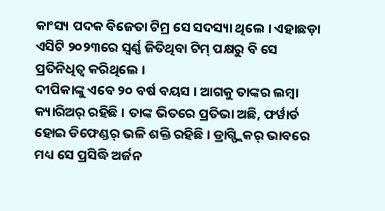କାଂସ୍ୟ ପଦକ ବିଜେତା ଟିମ୍ର ସେ ସଦସ୍ୟା ଥିଲେ । ଏହାଛଡ଼ା ଏସିଟି ୨୦୨୩ରେ ସ୍ୱର୍ଣ୍ଣ ଜିତିଥିବା ଟିମ୍ ପକ୍ଷରୁ ବି ସେ ପ୍ରତିନିଧିତ୍ୱ କରିଥିଲେ ।
ଦୀପିକାଙ୍କୁ ଏବେ ୨୦ ବର୍ଷ ବୟସ । ଆଗକୁ ତାଙ୍କର ଲମ୍ବା କ୍ୟାରିଅର୍ ରହିଛି । ତାଙ୍କ ଭିତରେ ପ୍ରତିଭା ଅଛି, ଫର୍ୱାର୍ଡ ହୋଇ ଡିଫେଣ୍ଡର୍ ଭଳି ଶକ୍ତି ରହିଛି । ଡ୍ରାଗ୍ଫ୍ଲିକର୍ ଭାବରେ ମଧ୍ୟ ସେ ପ୍ରସିଦ୍ଧି ଅର୍ଜନ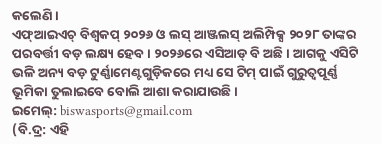କଲେଣି ।
ଏଫ୍ଆଇଏଚ୍ ବିଶ୍ୱକପ୍ ୨୦୨୬ ଓ ଲସ୍ ଆଞ୍ଜଲସ୍ ଅଲିମ୍ପିକ୍ସ ୨୦୨୮ ତାଙ୍କର ପରବର୍ତ୍ତୀ ବଡ଼ ଲକ୍ଷ୍ୟ ହେବ । ୨୦୨୬ରେ ଏସିଆଡ୍ ବି ଅଛି । ଆଗକୁ ଏସିଟି ଭଳି ଅନ୍ୟ ବଡ଼ ଟୁର୍ଣ୍ଣାମେଣ୍ଟଗୁଡ଼ିକରେ ମଧ୍ୟ ସେ ଟିମ୍ ପାଇଁ ଗୁରୁତ୍ୱପୂର୍ଣ୍ଣ ଭୂମିକା ତୁଲାଇବେ ବୋଲି ଆଶା କରାଯାଉଛି ।
ଇମେଲ୍: biswasports@gmail.com
(ବି.ଦ୍ର: ଏହି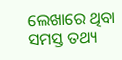ଲେଖାରେ ଥିବା ସମସ୍ତ ତଥ୍ୟ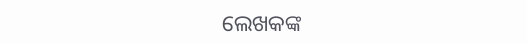ଲେଖକଙ୍କ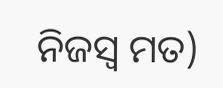ନିଜସ୍ୱ ମତ)